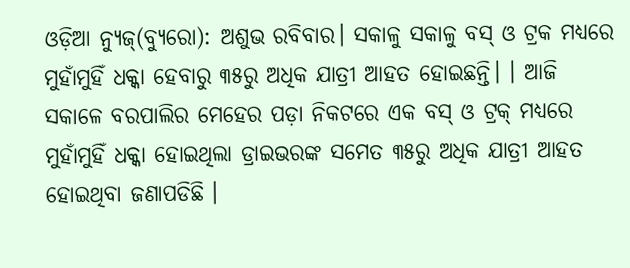ଓଡ଼ିଆ ନ୍ୟୁଜ୍(ବ୍ୟୁରୋ): ଅଶୁଭ ରବିବାର। ସକାଳୁ ସକାଳୁ ବସ୍ ଓ ଟ୍ରକ ମଧ୍ୟରେ ମୁହାଁମୁହିଁ ଧକ୍କା ହେବାରୁ ୩୫ରୁ ଅଧିକ ଯାତ୍ରୀ ଆହତ ହୋଇଛନ୍ତି। । ଆଜି ସକାଳେ ବରପାଲିର ମେହେର ପଡ଼ା ନିକଟରେ ଏକ ବସ୍ ଓ ଟ୍ରକ୍ ମଧ୍ୟରେ ମୁହାଁମୁହିଁ ଧକ୍କା ହୋଇଥିଲା ଡ୍ରାଇଭରଙ୍କ ସମେତ ୩୫ରୁ ଅଧିକ ଯାତ୍ରୀ ଆହତ ହୋଇଥିବା ଜଣାପଡିଛି ।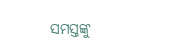ସମସ୍ତଙ୍କୁ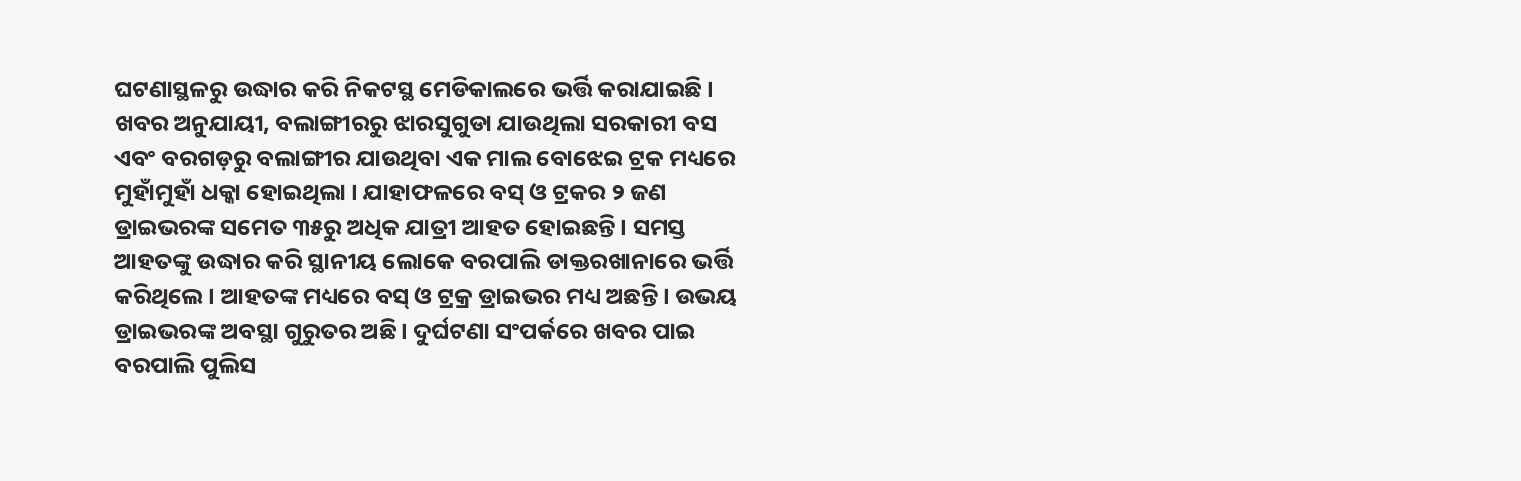ଘଟଣାସ୍ଥଳରୁ ଉଦ୍ଧାର କରି ନିକଟସ୍ଥ ମେଡିକାଲରେ ଭର୍ତ୍ତି କରାଯାଇଛି ।
ଖବର ଅନୁଯାୟୀ, ବଲାଙ୍ଗୀରରୁ ଝାରସୁଗୁଡା ଯାଉଥିଲା ସରକାରୀ ବସ ଏବଂ ବରଗଡ଼ରୁ ବଲାଙ୍ଗୀର ଯାଉଥିବା ଏକ ମାଲ ବୋଝେଇ ଟ୍ରକ ମଧ୍ୟରେ ମୁହାଁମୁହାଁ ଧକ୍କା ହୋଇଥିଲା । ଯାହାଫଳରେ ବସ୍ ଓ ଟ୍ରକର ୨ ଜଣ ଡ୍ରାଇଭରଙ୍କ ସମେତ ୩୫ରୁ ଅଧିକ ଯାତ୍ରୀ ଆହତ ହୋଇଛନ୍ତି । ସମସ୍ତ ଆହତଙ୍କୁ ଉଦ୍ଧାର କରି ସ୍ଥାନୀୟ ଲୋକେ ବରପାଲି ଡାକ୍ତରଖାନାରେ ଭର୍ତ୍ତି କରିଥିଲେ। ଆହତଙ୍କ ମଧ୍ୟରେ ବସ୍ ଓ ଟ୍ରକ୍ର ଡ୍ରାଇଭର ମଧ୍ୟ ଅଛନ୍ତି। ଉଭୟ ଡ୍ରାଇଭରଙ୍କ ଅବସ୍ଥା ଗୁରୁତର ଅଛି। ଦୁର୍ଘଟଣା ସଂପର୍କରେ ଖବର ପାଇ ବରପାଲି ପୁଲିସ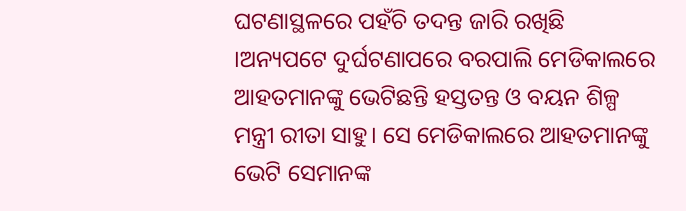ଘଟଣାସ୍ଥଳରେ ପହଁଚି ତଦନ୍ତ ଜାରି ରଖିଛି ।ଅନ୍ୟପଟେ ଦୁର୍ଘଟଣାପରେ ବରପାଲି ମେଡିକାଲରେ ଆହତମାନଙ୍କୁ ଭେଟିଛନ୍ତି ହସ୍ତତନ୍ତ ଓ ବୟନ ଶିଳ୍ପ ମନ୍ତ୍ରୀ ରୀତା ସାହୁ। ସେ ମେଡିକାଲରେ ଆହତମାନଙ୍କୁ ଭେଟି ସେମାନଙ୍କ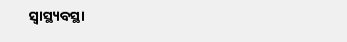ସ୍ବାସ୍ଥ୍ୟବସ୍ଥା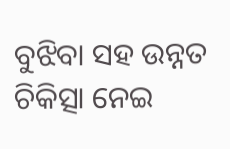ବୁଝିବା ସହ ଉନ୍ନତ ଚିକିତ୍ସା ନେଇ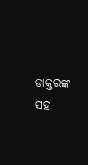ଡାକ୍ତରଙ୍କ ସହ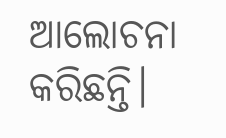ଆଲୋଚନା କରିଛନ୍ତି।